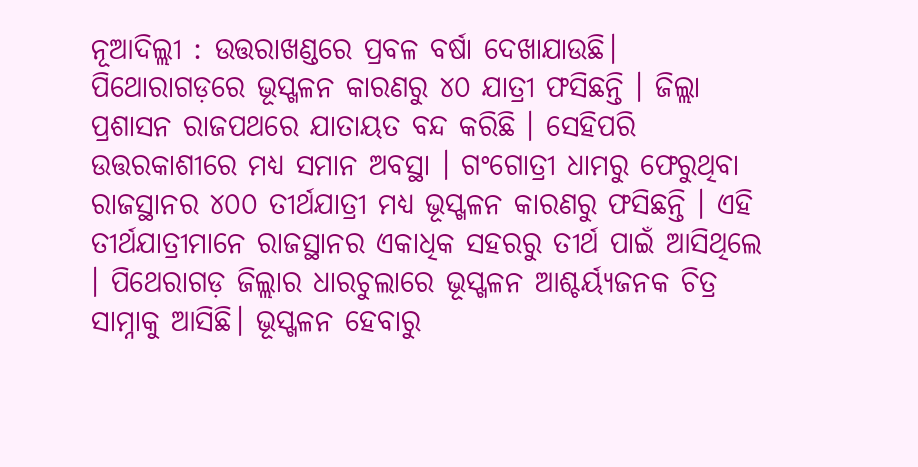ନୂଆଦିଲ୍ଲୀ : ଉତ୍ତରାଖଣ୍ଡରେ ପ୍ରବଳ ବର୍ଷା ଦେଖାଯାଉଛି। ପିଥୋରାଗଡ଼ରେ ଭୂସ୍ଖଳନ କାରଣରୁ ୪୦ ଯାତ୍ରୀ ଫସିଛନ୍ତି । ଜିଲ୍ଲା ପ୍ରଶାସନ ରାଜପଥରେ ଯାତାୟତ ବନ୍ଦ କରିଛି । ସେହିପରି ଉତ୍ତରକାଶୀରେ ମଧ୍ୟ ସମାନ ଅବସ୍ଥା । ଗଂଗୋତ୍ରୀ ଧାମରୁ ଫେରୁଥିବା ରାଜସ୍ଥାନର ୪୦୦ ତୀର୍ଥଯାତ୍ରୀ ମଧ୍ୟ ଭୂସ୍ଖଳନ କାରଣରୁ ଫସିଛନ୍ତି । ଏହି ତୀର୍ଥଯାତ୍ରୀମାନେ ରାଜସ୍ଥାନର ଏକାଧିକ ସହରରୁ ତୀର୍ଥ ପାଇଁ ଆସିଥିଲେ । ପିଥେରାଗଡ଼ ଜିଲ୍ଲାର ଧାରଚୁଲାରେ ଭୂସ୍ଖଳନ ଆଶ୍ଚର୍ୟ୍ୟଜନକ ଚିତ୍ର ସାମ୍ନାକୁ ଆସିଛି। ଭୂସ୍ଖଳନ ହେବାରୁ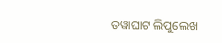ତୱାଘାଟ ଲିପୁଲେଖ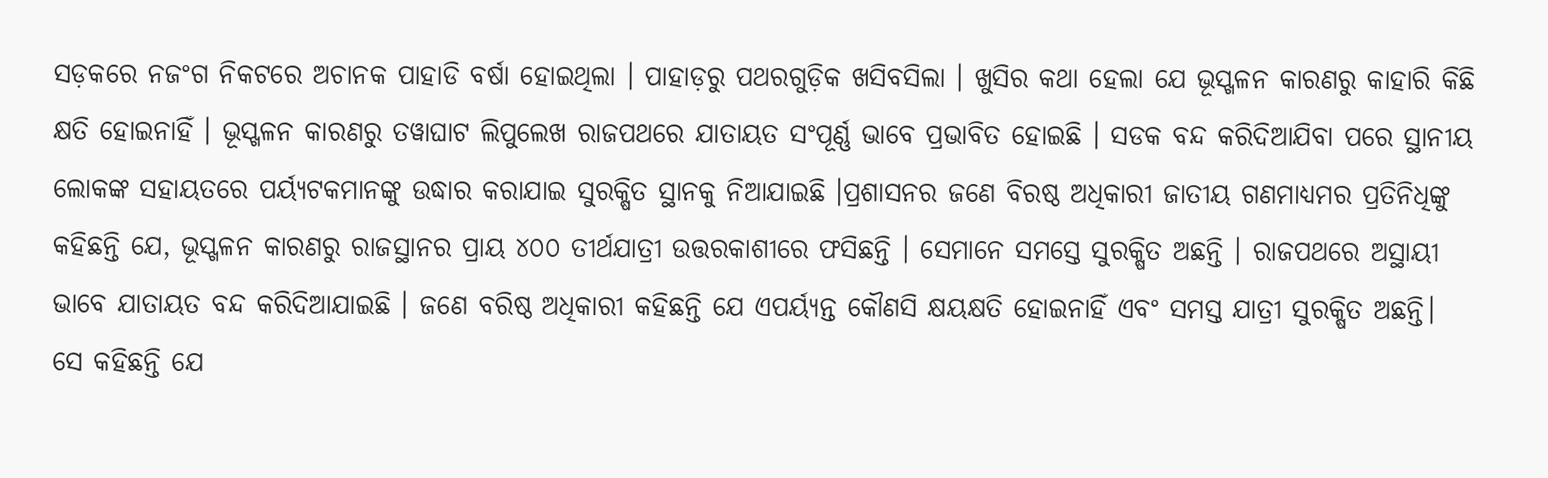ସଡ଼କରେ ନଜଂଗ ନିକଟରେ ଅଚାନକ ପାହାଡି ବର୍ଷା ହୋଇଥିଲା । ପାହାଡ଼ରୁ ପଥରଗୁଡ଼ିକ ଖସିବସିଲା । ଖୁସିର କଥା ହେଲା ଯେ ଭୂସ୍ଖଳନ କାରଣରୁ କାହାରି କିଛି କ୍ଷତି ହୋଇନାହିଁ । ଭୂସ୍ଖଳନ କାରଣରୁ ତୱାଘାଟ ଲିପୁଲେଖ ରାଜପଥରେ ଯାତାୟତ ସଂପୂର୍ଣ୍ଣ ଭାବେ ପ୍ରଭାବିତ ହୋଇଛି । ସଡକ ବନ୍ଦ କରିଦିଆଯିବା ପରେ ସ୍ଥାନୀୟ ଲୋକଙ୍କ ସହାୟତରେ ପର୍ୟ୍ୟଟକମାନଙ୍କୁ ଉଦ୍ଧାର କରାଯାଇ ସୁରକ୍ଷିତ ସ୍ଥାନକୁ ନିଆଯାଇଛି ।ପ୍ରଶାସନର ଜଣେ ବିରଷ୍ଠ ଅଧିକାରୀ ଜାତୀୟ ଗଣମାଧ୍ୟମର ପ୍ରତିନିଧିଙ୍କୁ କହିଛନ୍ତି ଯେ, ଭୂସ୍ଖଳନ କାରଣରୁ ରାଜସ୍ଥାନର ପ୍ରାୟ ୪୦୦ ତୀର୍ଥଯାତ୍ରୀ ଉତ୍ତରକାଶୀରେ ଫସିଛନ୍ତି । ସେମାନେ ସମସ୍ତେ ସୁରକ୍ଷିତ ଅଛନ୍ତି । ରାଜପଥରେ ଅସ୍ଥାୟୀ ଭାବେ ଯାତାୟତ ବନ୍ଦ କରିଦିଆଯାଇଛି । ଜଣେ ବରିଷ୍ଠ ଅଧିକାରୀ କହିଛନ୍ତି ଯେ ଏପର୍ୟ୍ୟନ୍ତ କୌଣସି କ୍ଷୟକ୍ଷତି ହୋଇନାହିଁ ଏବଂ ସମସ୍ତ ଯାତ୍ରୀ ସୁରକ୍ଷିତ ଅଛନ୍ତି। ସେ କହିଛନ୍ତି ଯେ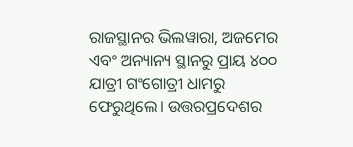ରାଜସ୍ଥାନର ଭିଲୱାରା, ଅଜମେର ଏବଂ ଅନ୍ୟାନ୍ୟ ସ୍ଥାନରୁ ପ୍ରାୟ ୪୦୦ ଯାତ୍ରୀ ଗଂଗୋତ୍ରୀ ଧାମରୁ ଫେରୁଥିଲେ। ଉତ୍ତରପ୍ରଦେଶର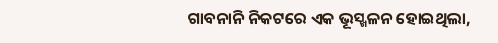ଗାବନାନି ନିକଟରେ ଏକ ଭୂସ୍ଖଳନ ହୋଇଥିଲା,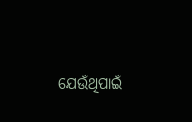ଯେଉଁଥିପାଇଁ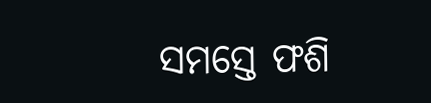ସମସ୍ତେ ଫଶି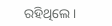ରହିଥିଲେ।